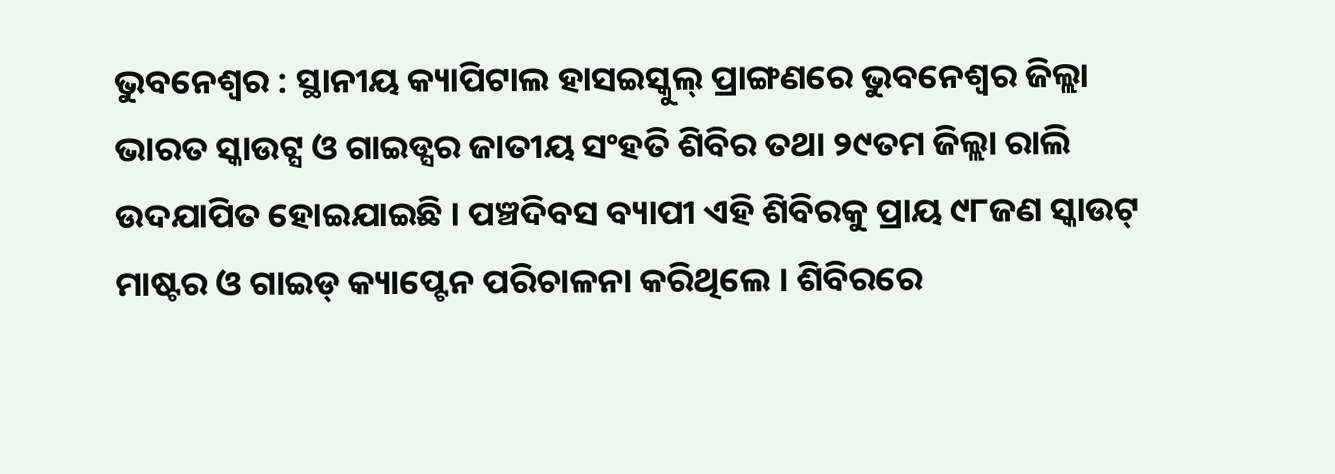ଭୁବନେଶ୍ୱର : ସ୍ଥାନୀୟ କ୍ୟାପିଟାଲ ହାସଇସ୍କୁଲ୍ ପ୍ରାଙ୍ଗଣରେ ଭୁବନେଶ୍ୱର ଜିଲ୍ଲା ଭାରତ ସ୍କାଉଟ୍ସ ଓ ଗାଇଡ୍ସର ଜାତୀୟ ସଂହତି ଶିବିର ତଥା ୨୯ତମ ଜିଲ୍ଲା ରାଲି ଉଦଯାପିତ ହୋଇଯାଇଛି । ପଞ୍ଚଦିବସ ବ୍ୟାପୀ ଏହି ଶିବିରକୁ ପ୍ରାୟ ୯୮ଜଣ ସ୍କାଉଟ୍ ମାଷ୍ଟର ଓ ଗାଇଡ୍ କ୍ୟାପ୍ଟେନ ପରିଚାଳନା କରିଥିଲେ । ଶିବିରରେ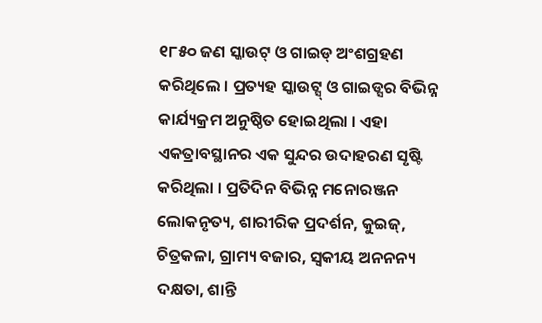୧୮୫୦ ଜଣ ସ୍କାଉଟ୍ ଓ ଗାଇଡ୍ ଅଂଶଗ୍ରହଣ କରିଥିଲେ । ପ୍ରତ୍ୟହ ସ୍କାଉଟ୍ସ୍ ଓ ଗାଇଡ୍ସର ବିଭିନ୍ନ କାର୍ଯ୍ୟକ୍ରମ ଅନୁଷ୍ଠିତ ହୋଇଥିଲା । ଏହା ଏକତ୍ରାବସ୍ଥାନର ଏକ ସୁନ୍ଦର ଉଦାହରଣ ସୃଷ୍ଟି କରିଥିଲା । ପ୍ରତିଦିନ ବିଭିନ୍ନ ମନୋରଞ୍ଜନ ଲୋକନୃତ୍ୟ, ଶାରୀରିକ ପ୍ରଦର୍ଶନ, କୁଇଜ୍, ଚିତ୍ରକଳା, ଗ୍ରାମ୍ୟ ବଜାର, ସ୍ୱକୀୟ ଅନନନ୍ୟ ଦକ୍ଷତା, ଶାନ୍ତି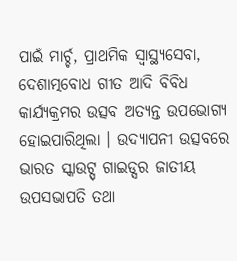ପାଇଁ ମାର୍ଚ୍ଚ, ପ୍ରାଥମିକ ସ୍ୱାସ୍ଥ୍ୟସେବା, ଦେଶାତ୍ମବୋଧ ଗୀତ ଆଦି ବିବିଧ କାର୍ଯ୍ୟକ୍ରମର ଉତ୍ସବ ଅତ୍ୟନ୍ତ ଉପଭୋଗ୍ୟ ହୋଇପାରିଥିଲା । ଉଦ୍ୟାପନୀ ଉତ୍ସବରେ ଭାରତ ସ୍କାଉଟ୍ସ୍ ଗାଇଡ୍ସର ଜାତୀୟ ଉପସଭାପତି ତଥା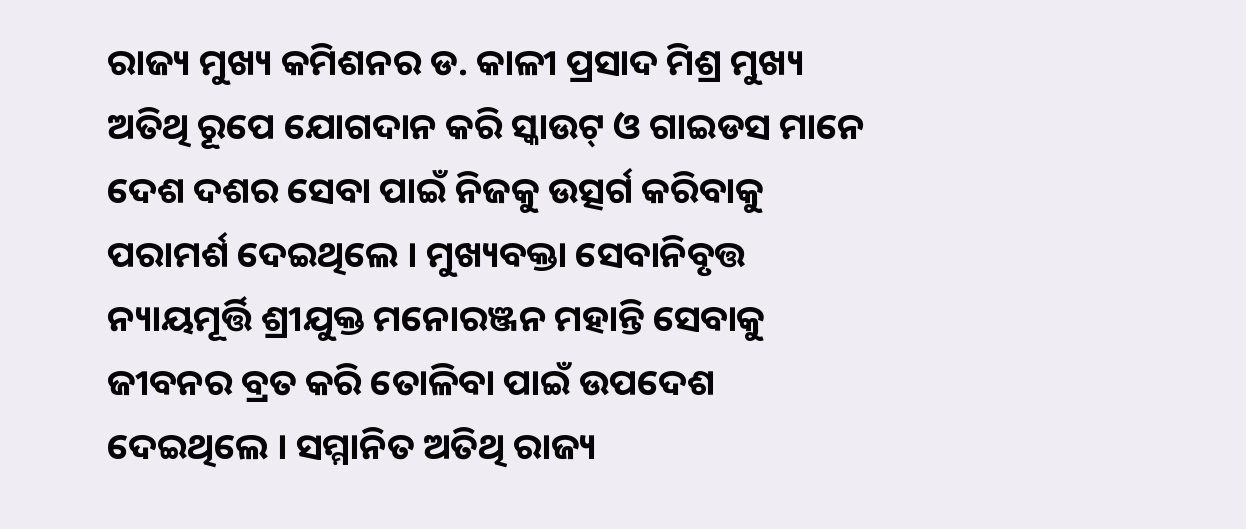ରାଜ୍ୟ ମୁଖ୍ୟ କମିଶନର ଡ. କାଳୀ ପ୍ରସାଦ ମିଶ୍ର ମୁଖ୍ୟ ଅତିଥି ରୂପେ ଯୋଗଦାନ କରି ସ୍କାଉଟ୍ ଓ ଗାଇଡସ ମାନେ ଦେଶ ଦଶର ସେବା ପାଇଁ ନିଜକୁ ଉତ୍ସର୍ଗ କରିବାକୁ ପରାମର୍ଶ ଦେଇଥିଲେ । ମୁଖ୍ୟବକ୍ତା ସେବାନିବୃତ୍ତ ନ୍ୟାୟମୂର୍ତ୍ତି ଶ୍ରୀଯୁକ୍ତ ମନୋରଞ୍ଜନ ମହାନ୍ତି ସେବାକୁ ଜୀବନର ବ୍ରତ କରି ତୋଳିବା ପାଇଁ ଉପଦେଶ ଦେଇଥିଲେ । ସମ୍ମାନିତ ଅତିଥି ରାଜ୍ୟ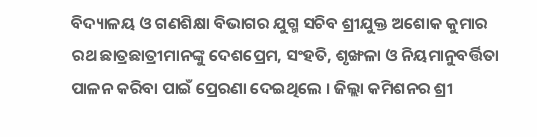ବିଦ୍ୟାଳୟ ଓ ଗଣଶିକ୍ଷା ବିଭାଗର ଯୁଗ୍ମ ସଚିବ ଶ୍ରୀଯୁକ୍ତ ଅଶୋକ କୁମାର ରଥ ଛାତ୍ରଛାତ୍ରୀମାନଙ୍କୁ ଦେଶପ୍ରେମ, ସଂହତି, ଶୃଙ୍ଖଳା ଓ ନିୟମାନୁବର୍ତ୍ତିତା ପାଳନ କରିବା ପାଇଁ ପ୍ରେରଣା ଦେଇଥିଲେ । ଜିଲ୍ଲା କମିଶନର ଶ୍ରୀ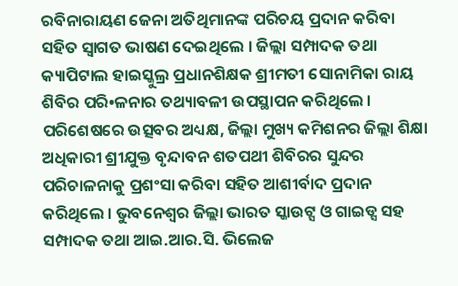ରବିନାରାୟଣ ଜେନା ଅତିଥିମାନଙ୍କ ପରିଚୟ ପ୍ରଦାନ କରିବା ସହିତ ସ୍ୱାଗତ ଭାଷଣ ଦେଇଥିଲେ । ଜିଲ୍ଲା ସମ୍ପାଦକ ତଥା କ୍ୟାପିଟାଲ ହାଇସ୍କୁଲ୍ର ପ୍ରଧାନଶିକ୍ଷକ ଶ୍ରୀମତୀ ସୋନାମିକା ରାୟ ଶିବିର ପରି•ଳନାର ତଥ୍ୟାବଳୀ ଉପସ୍ଥାପନ କରିଥିଲେ । ପରିଶେଷରେ ଉତ୍ସବର ଅଧ୍ୟକ୍ଷ, ଜିଲ୍ଲା ମୁଖ୍ୟ କମିଶନର ଜିଲ୍ଲା ଶିକ୍ଷା ଅଧିକାରୀ ଶ୍ରୀଯୁକ୍ତ ବୃନ୍ଦାବନ ଶତପଥୀ ଶିବିରର ସୁନ୍ଦର ପରିଚାଳନାକୁ ପ୍ରଶଂସା କରିବା ସହିତ ଆଶୀର୍ବାଦ ପ୍ରଦାନ କରିଥିଲେ । ଭୁବନେଶ୍ୱର ଜିଲ୍ଲା ଭାରତ ସ୍କାଉଟ୍ସ ଓ ଗାଇଡ୍ସ ସହ ସମ୍ପାଦକ ତଥା ଆଇ.ଆର.ସି. ଭିଲେଜ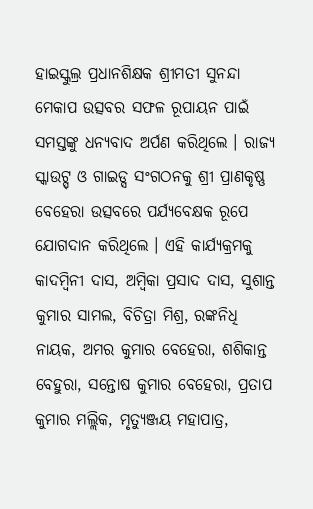ହାଇସ୍କୁଲ୍ର ପ୍ରଧାନଶିକ୍ଷକ ଶ୍ରୀମତୀ ସୁନନ୍ଦା ମେକାପ ଉତ୍ସବର ସଫଳ ରୂପାୟନ ପାଇଁ ସମସ୍ତଙ୍କୁ ଧନ୍ୟବାଦ ଅର୍ପଣ କରିଥିଲେ । ରାଜ୍ୟ ସ୍କାଉଟ୍ସ୍ ଓ ଗାଇଡ୍ସ ସଂଗଠନକୁ ଶ୍ରୀ ପ୍ରାଣକୃଷ୍ଣ ବେହେରା ଉତ୍ସବରେ ପର୍ଯ୍ୟବେକ୍ଷକ ରୂପେ ଯୋଗଦାନ କରିଥିଲେ । ଏହି କାର୍ଯ୍ୟକ୍ରମକୁ କାଦମ୍ବିନୀ ଦାସ, ଅମ୍ବିକା ପ୍ରସାଦ ଦାସ, ସୁଶାନ୍ତ କୁମାର ସାମଲ, ବିଚିତ୍ରା ମିଶ୍ର, ରଙ୍କନିଧି ନାୟକ, ଅମର କୁମାର ବେହେରା, ଶଶିକାନ୍ତ ବେହୁରା, ସନ୍ତୋଷ କୁମାର ବେହେରା, ପ୍ରତାପ କୁମାର ମଲ୍ଲିକ, ମୃତ୍ୟୁଞ୍ଜୟ ମହାପାତ୍ର,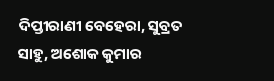ଦିପ୍ତୀରାଣୀ ବେହେରା, ସୁବ୍ରତ ସାହୁ, ଅଶୋକ କୁମାର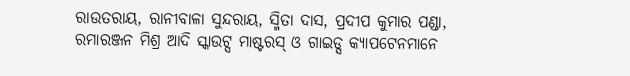ରାଉତରାୟ, ରାନୀବାଳା ସୁନ୍ଦରାୟ, ସ୍ମିତା ଦାସ, ପ୍ରଦୀପ କୁମାର ପଣ୍ଡା, ରମାରଞ୍ଜନ ମିଶ୍ର ଆଦି ସ୍କାଉଟ୍ସ ମାଷ୍ଟରସ୍ ଓ ଗାଇଡ୍ସ କ୍ୟାପଟେନମାନେ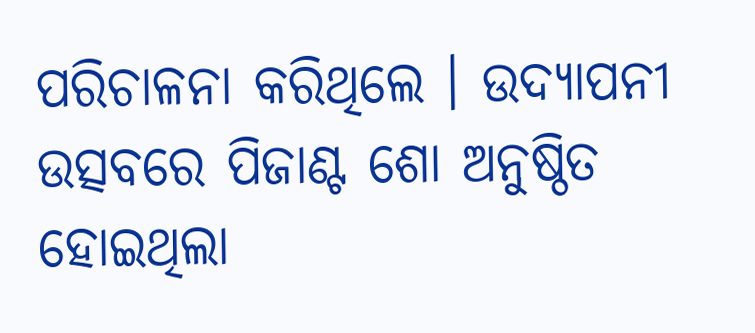ପରିଚାଳନା କରିଥିଲେ । ଉଦ୍ୟାପନୀ ଉତ୍ସବରେ ପିଜାଣ୍ଟ ଶୋ ଅନୁଷ୍ଠିତ ହୋଇଥିଲା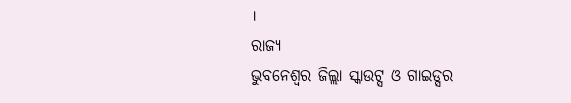।
ରାଜ୍ୟ
ଭୁବନେଶ୍ୱର ଜିଲ୍ଲା ସ୍କାଉଟ୍ସ ଓ ଗାଇଡ୍ସର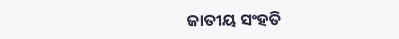ଜାତୀୟ ସଂହତି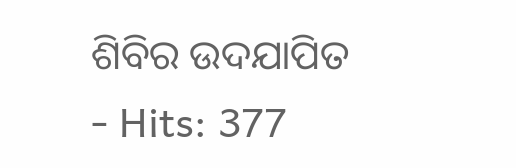ଶିବିର ଉଦଯାପିତ
- Hits: 377